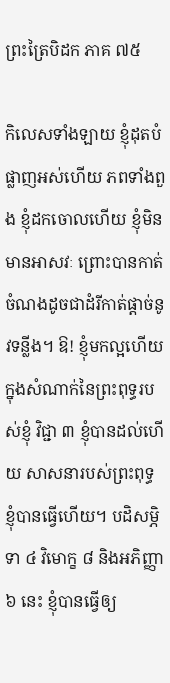ព្រះត្រៃបិដក ភាគ ៧៥

កិលេសទាំងឡាយ ខ្ញុំដុតបំផ្លាញអស់ហើយ ភពទាំងពួង ខ្ញុំដកចោលហើយ ខ្ញុំមិនមានអាសវៈ ព្រោះបានកាត់ចំណងដូចជាដំរីកាត់ផ្តាច់នូវទន្លីង។ ឱ! ខ្ញុំមកល្អហើយ ក្នុងសំណាក់នៃព្រះពុទ្ធរបស់ខ្ញុំ វិជ្ជា ៣ ខ្ញុំបានដល់ហើយ សាសនារបស់ព្រះពុទ្ធ ខ្ញុំបានធ្វើហើយ។ បដិសម្ភិទា ៤ វិមោក្ខ ៨ និងអភិញ្ញា ៦ នេះ ខ្ញុំបានធ្វើឲ្យ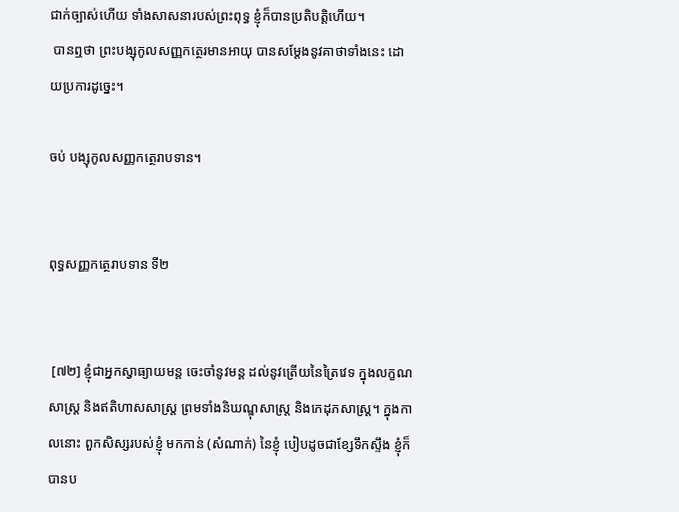ជាក់ច្បាស់ហើយ ទាំងសាសនារបស់ព្រះពុទ្ធ ខ្ញុំក៏បានប្រតិបត្តិហើយ។
 បានឮថា ព្រះបង្សុកូលសញ្ញកត្ថេរមានអាយុ បានសម្តែងនូវគាថាទាំងនេះ ដោយប្រការដូច្នេះ។

ចប់ បង្សុកូលសញ្ញកត្ថេរាបទាន។


ពុទ្ធសញ្ញកត្ថេរាបទាន ទី២


 [៧២] ខ្ញុំជាអ្នកស្វាធ្យាយមន្ត ចេះចាំនូវមន្ត ដល់នូវត្រើយនៃត្រៃវេទ ក្នុងលក្ខណសាស្រ្ត និងឥតិហាសសាស្រ្ត ព្រមទាំងនិឃណ្ឌុសាស្រ្ត និងកេដុភសាស្រ្ត។ ក្នុងកាលនោះ ពួកសិស្សរបស់ខ្ញុំ មកកាន់ (សំណាក់) នៃខ្ញុំ បៀបដូចជាខ្សែទឹកស្ទឹង ខ្ញុំក៏បានប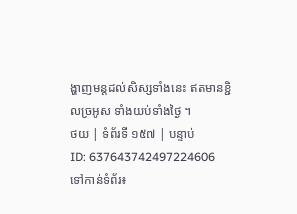ង្ហាញមន្តដល់សិស្សទាំងនេះ ឥតមានខ្ជិលច្រអូស ទាំងយប់ទាំងថ្ងៃ ។
ថយ | ទំព័រទី ១៥៧ | បន្ទាប់
ID: 637643742497224606
ទៅកាន់ទំព័រ៖